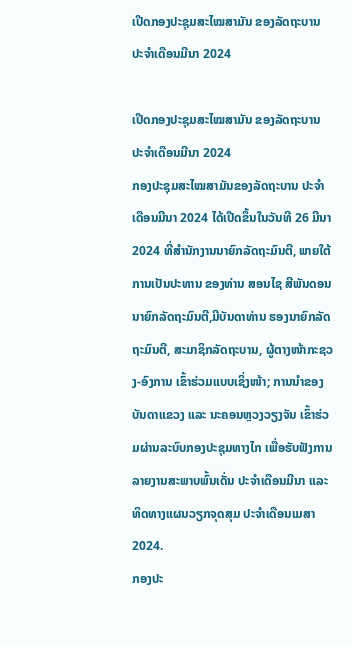ເປີດກອງປະຊຸມສະໄໝສາມັນ ຂອງລັດຖະບານ ປະຈຳເດືອນມີນາ 2024

ເປີດກອງປະຊຸມສະໄໝສາມັນ ຂອງລັດຖະບານ ປະຈຳເດືອນມີນາ 2024
ກອງປະຊຸມສະໄໝສາມັນຂອງລັດຖະບານ ປະຈຳເດືອນມີນາ 2024 ໄດ້ເປີດຂຶ້ນໃນວັນທີ 26 ມີນາ 2024 ທີ່ສໍານັກງານນາຍົກລັດຖະມົນຕີ, ພາຍໃຕ້ການເປັນປະທານ ຂອງທ່ານ ສອນໄຊ ສີພັນດອນນາຍົກລັດຖະມົນຕີ,ມີບັນດາທ່ານ ຮອງນາຍົກລັດຖະມົນຕີ, ສະມາຊິກລັດຖະບານ, ຜູ້ຕາງໜ້າກະຊວງ-ອົງການ ເຂົ້າຮ່ວມແບບເຊິ່ງໜ້າ; ການນໍາຂອງບັນດາແຂວງ ແລະ ນະຄອນຫຼວງວຽງຈັນ ເຂົ້າຮ່ວມຜ່ານລະບົບກອງປະຊຸມທາງໄກ ເພື່ອຮັບຟັງການລາຍງານສະພາບພົ້ນເດັ່ນ ປະຈຳເດືອນມີນາ ແລະ ທິດທາງແຜນວຽກຈຸດສຸມ ປະຈຳເດືອນເມສາ 2024.
ກອງປະ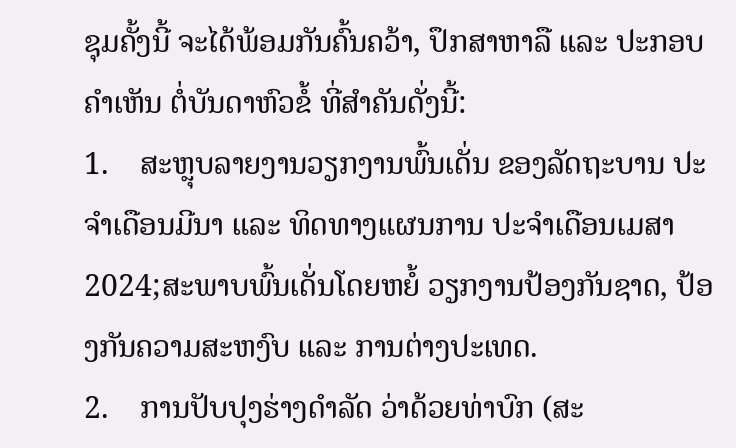ຊຸມຄັ້ງນີ້ ຈະໄດ້ພ້ອມກັນຄົ້ນຄວ້າ, ປຶກສາຫາລື ແລະ ປະກອບຄຳເຫັນ ຕໍ່ບັນດາຫົວຂໍ້ ທີ່ສໍາຄັນດັ່ງນີ້:
1.    ສະຫຼຸບລາຍງານວຽກງານພົ້ນເດັ່ນ ຂອງລັດຖະບານ ປະຈຳເດືອນມີນາ ແລະ ທິດທາງແຜນການ ປະຈຳເດືອນເມສາ 2024;ສະພາບພົ້ນເດັ່ນໂດຍຫຍໍ້ ວຽກງານປ້ອງກັນຊາດ, ປ້ອງກັນຄວາມສະຫງົບ ແລະ ການຕ່າງປະເທດ.
2.    ການປັບປຸງຮ່າງດຳລັດ ວ່າດ້ວຍທ່າບົກ (ສະ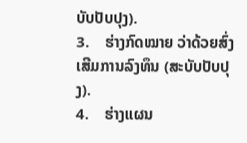ບັບປັບປຸງ).
3.    ຮ່າງກົດໝາຍ ວ່າດ້ວຍສົ່ງເສີມການລົງທຶນ (ສະບັບປັບປຸງ).
4.    ຮ່າງແຜນ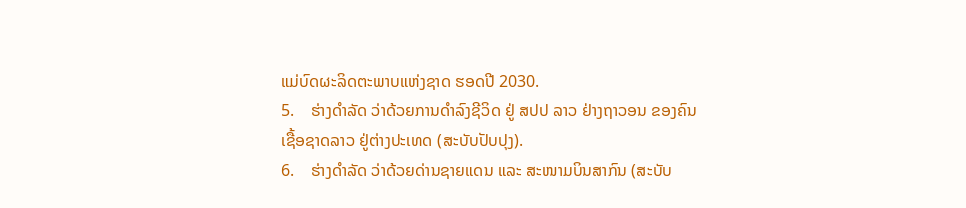ແມ່ບົດຜະລິດຕະພາບແຫ່ງຊາດ ຮອດປີ 2030.
5.    ຮ່າງດຳລັດ ວ່າດ້ວຍການດຳລົງຊີວິດ ຢູ່ ສປປ ລາວ ຢ່າງຖາວອນ ຂອງຄົນເຊື້ອຊາດລາວ ຢູ່ຕ່າງປະເທດ (ສະບັບປັບປຸງ).
6.    ຮ່າງດຳລັດ ວ່າດ້ວຍດ່ານຊາຍແດນ ແລະ ສະໜາມບິນສາກົນ (ສະບັບ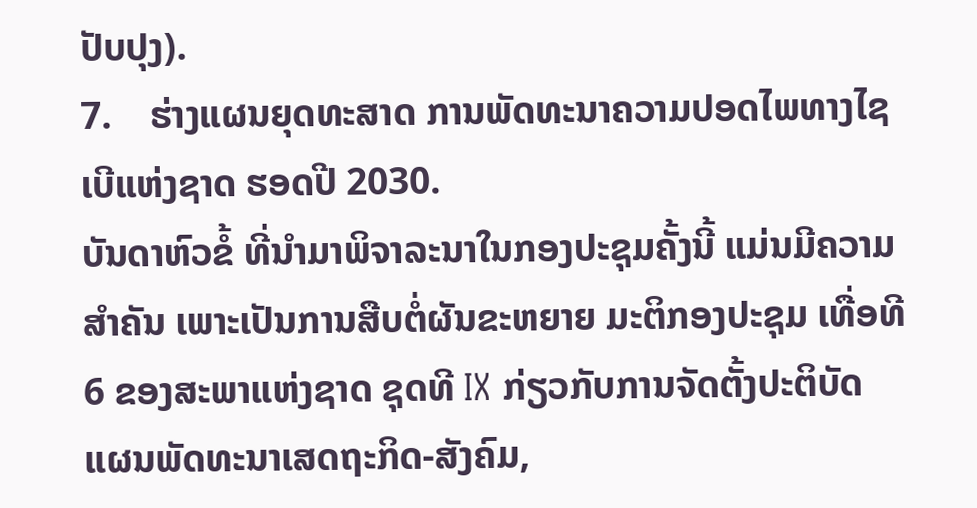ປັບປຸງ).
7.    ຮ່າງແຜນຍຸດທະສາດ ການພັດທະນາຄວາມປອດໄພທາງໄຊເບີແຫ່ງຊາດ ຮອດປີ 2030.
ບັນດາຫົວຂໍ້ ທີ່ນຳມາພິຈາລະນາໃນກອງປະຊຸມຄັ້ງນີ້ ແມ່ນມີຄວາມສຳຄັນ ເພາະເປັນການສືບຕໍ່ຜັນຂະຫຍາຍ ມະຕິກອງປະຊຸມ ເທື່ອທີ 6 ຂອງສະພາແຫ່ງຊາດ ຊຸດທີ IX ກ່ຽວກັບການຈັດຕັ້ງປະຕິບັດ ແຜນພັດທະນາເສດຖະກິດ-ສັງຄົມ,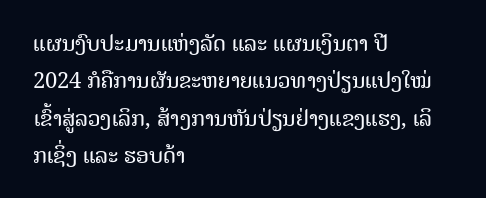ແຜນງົບປະມານແຫ່ງລັດ ແລະ ແຜນເງິນຕາ ປີ 2024 ກໍຄືການຜັນຂະຫຍາຍແນວທາງປ່ຽນແປງໃໝ່ເຂົ້າສູ່ລວງເລິກ, ສ້າງການຫັນປ່ຽນຢ່າງແຂງແຮງ, ເລິກເຊິ່ງ ແລະ ຮອບດ້າ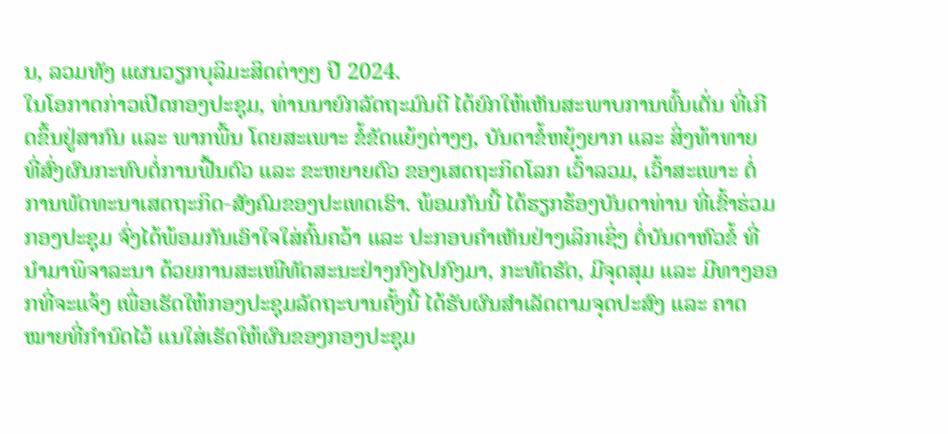ນ, ລວມທັງ ແຜນວຽກບຸລິມະສິດຕ່າງໆ ປີ 2024.
ໃນໂອກາດກ່າວເປີດກອງປະຊຸມ, ທ່ານນາຍົກລັດຖະມົນຕີ ໄດ້ຍົກໃຫ້ເຫັນສະພາບການພົ້ນເດັ່ນ ທີ່ເກີດຂຶ້ນຢູ່ສາກົນ ແລະ ພາກພື້ນ ໂດຍສະເພາະ ຂໍ້ຂັດແຍ້ງຕ່າງໆ, ບັນດາຂໍ້ຫຍຸ້ງຍາກ ແລະ ສິ່ງທ້າທາຍ ທີ່ສົ່ງຜົນກະທົບຕໍ່ການຟື້ນຕົວ ແລະ ຂະຫຍາຍຕົວ ຂອງເສດຖະກິດໂລກ ເວົ້າລວມ, ເວົ້າສະເພາະ ຕໍ່ການພັດທະນາເສດຖະກິດ-ສັງຄົມຂອງປະເທດເຮົາ. ພ້ອມກັນນີ້ ໄດ້ຮຽກຮ້ອງບັນດາທ່ານ ທີ່ເຂົ້າຮ່ວມກອງປະຊຸມ ຈົ່ງໄດ້ພ້ອມກັນເອົາໃຈໃສ່ຄົ້ນຄວ້າ ແລະ ປະກອບຄໍາເຫັນຢ່າງເລິກເຊິ່ງ ຕໍ່ບັນດາຫົວຂໍ້ ທີ່ນຳມາພິຈາລະນາ ດ້ວຍການສະເໜີທັດສະນະຢ່າງກົງໄປກົງມາ, ກະທັດຮັດ, ມີຈຸດສຸມ ແລະ ມີທາງອອກທີ່ຈະແຈ້ງ ເພື່ອເຮັດໃຫ້ກອງປະຊຸມລັດຖະບານຄັ້ງນີ້ ໄດ້ຮັບຜົນສຳເລັດຕາມຈຸດປະສົງ ແລະ ຄາດໝາຍທີ່ກຳນົດໄວ້ ແນໃສ່ເຮັດໃຫ້ຜົນຂອງກອງປະຊຸມ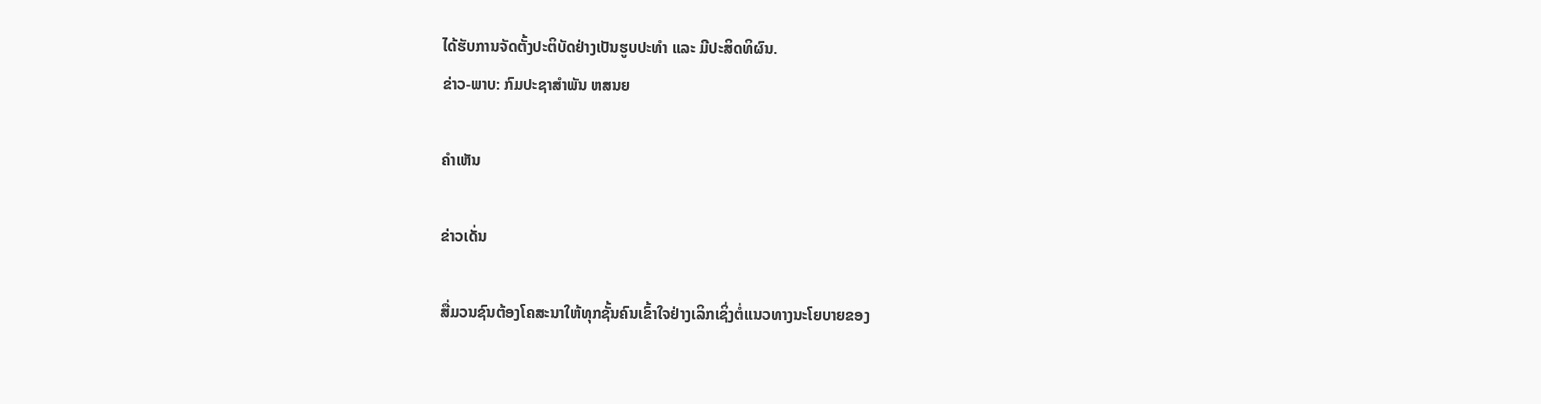ໄດ້ຮັບການຈັດຕັ້ງປະຕິບັດຢ່າງເປັນຮູບປະທໍາ ແລະ ມີປະສິດທິຜົນ.
ຂ່າວ-ພາບ: ກົມປະຊາສຳພັນ ຫສນຍ

ຄໍາເຫັນ

ຂ່າວເດັ່ນ

ສື່ມວນຊົນຕ້ອງໂຄສະນາໃຫ້ທຸກຊັ້ນຄົນເຂົ້າໃຈຢ່າງເລິກເຊິ່ງຕໍ່ແນວທາງນະໂຍບາຍຂອງ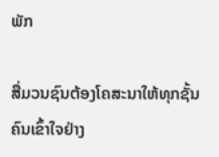ພັກ

ສື່ມວນຊົນຕ້ອງໂຄສະນາໃຫ້ທຸກຊັ້ນຄົນເຂົ້າໃຈຢ່າງ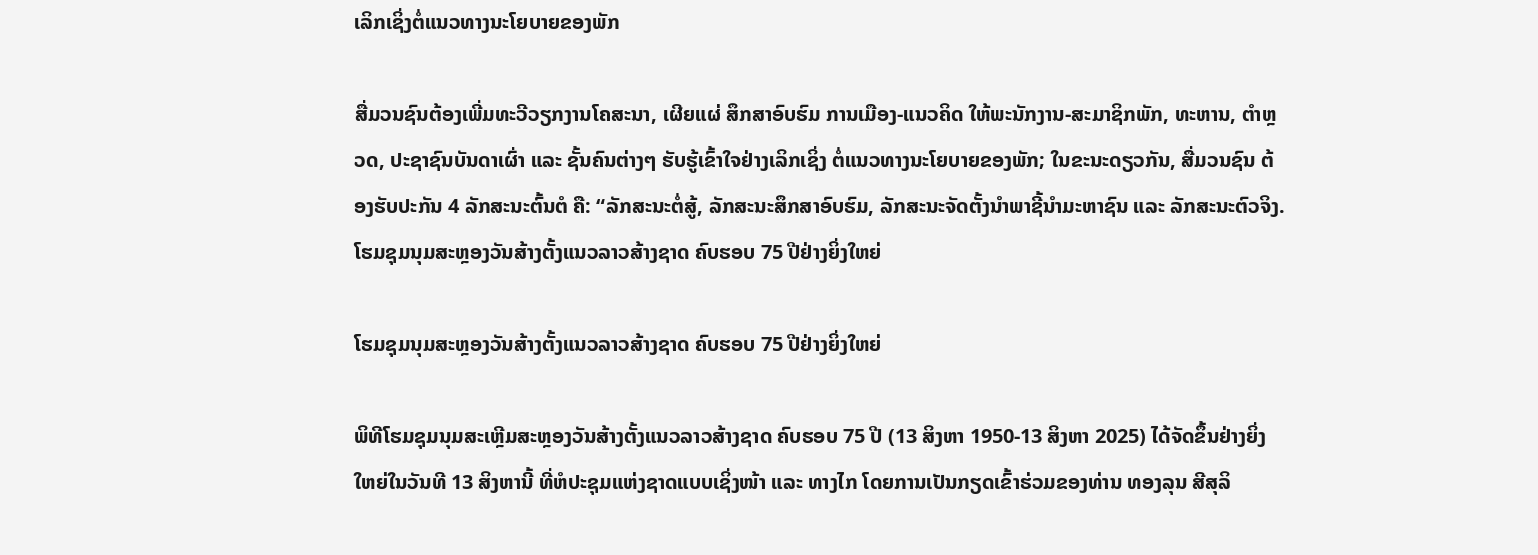ເລິກເຊິ່ງຕໍ່ແນວທາງນະໂຍບາຍຂອງພັກ

ສື່ມວນຊົນຕ້ອງເພີ່ມທະວີວຽກງານໂຄສະນາ, ເຜີຍແຜ່ ສຶກສາອົບຮົມ ການເມືອງ-ແນວຄິດ ໃຫ້ພະນັກງານ-ສະມາຊິກພັກ, ທະຫານ, ຕໍາຫຼວດ, ປະຊາຊົນບັນດາເຜົ່າ ແລະ ຊັ້ນຄົນຕ່າງໆ ຮັບຮູ້ເຂົ້າໃຈຢ່າງເລິກເຊິ່ງ ຕໍ່ແນວທາງນະໂຍບາຍຂອງພັກ; ໃນຂະນະດຽວກັນ, ສື່ມວນຊົນ ຕ້ອງຮັບປະກັນ 4 ລັກສະນະຕົ້ນຕໍ ຄື: “ລັກສະນະຕໍ່ສູ້, ລັກສະນະສຶກສາອົບຮົມ, ລັກສະນະຈັດຕັ້ງນໍາພາຊີ້ນຳມະຫາຊົນ ແລະ ລັກສະນະຕົວຈິງ.
ໂຮມຊຸມນຸມສະຫຼອງວັນສ້າງຕັ້ງແນວລາວສ້າງຊາດ ຄົບຮອບ 75 ປີຢ່າງຍິ່ງໃຫຍ່

ໂຮມຊຸມນຸມສະຫຼອງວັນສ້າງຕັ້ງແນວລາວສ້າງຊາດ ຄົບຮອບ 75 ປີຢ່າງຍິ່ງໃຫຍ່

ພິທີໂຮມຊຸມນຸມສະເຫຼີມສະຫຼອງວັນສ້າງຕັ້ງແນວລາວສ້າງຊາດ ຄົບຮອບ 75 ປີ (13 ສິງຫາ 1950-13 ສິງຫາ 2025) ໄດ້ຈັດຂຶ້ນຢ່າງຍິ່ງໃຫຍ່ໃນວັນທີ 13 ສິງຫານີ້ ທີ່ຫໍປະຊຸມແຫ່ງຊາດແບບເຊິ່ງໜ້າ ແລະ ທາງໄກ ໂດຍການເປັນກຽດເຂົ້າຮ່ວມຂອງທ່ານ ທອງລຸນ ສີສຸລິ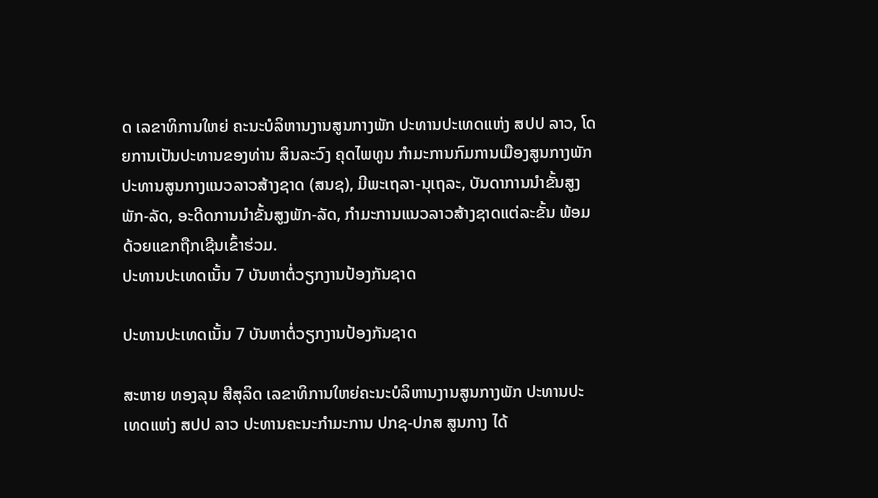ດ ເລຂາທິການໃຫຍ່ ຄະນະບໍລິຫານງານສູນກາງພັກ ປະທານປະເທດແຫ່ງ ສປປ ລາວ, ໂດຍການເປັນປະທານຂອງທ່ານ ສິນລະວົງ ຄຸດໄພທູນ ກໍາມະການກົມການເມືອງສູນກາງພັກ ປະທານສູນກາງແນວລາວສ້າງຊາດ (ສນຊ), ມີພະເຖລາ-ນຸເຖລະ, ບັນດາການນໍາຂັ້ນສູງພັກ-ລັດ, ອະດີດການນໍາຂັ້ນສູງພັກ-ລັດ, ກໍາມະການແນວລາວສ້າງຊາດແຕ່ລະຂັ້ນ ພ້ອມດ້ວຍແຂກຖືກເຊີນເຂົ້າຮ່ວມ.
ປະທານປະເທດເນັ້ນ 7 ບັນຫາຕໍ່ວຽກງານປ້ອງກັນຊາດ

ປະທານປະເທດເນັ້ນ 7 ບັນຫາຕໍ່ວຽກງານປ້ອງກັນຊາດ

ສະຫາຍ ທອງລຸນ ສີສຸລິດ ເລຂາທິການໃຫຍ່ຄະນະບໍລິຫານງານສູນກາງພັກ ປະທານປະເທດແຫ່ງ ສປປ ລາວ ປະທານຄະນະກຳມະການ ປກຊ-ປກສ ສູນກາງ ໄດ້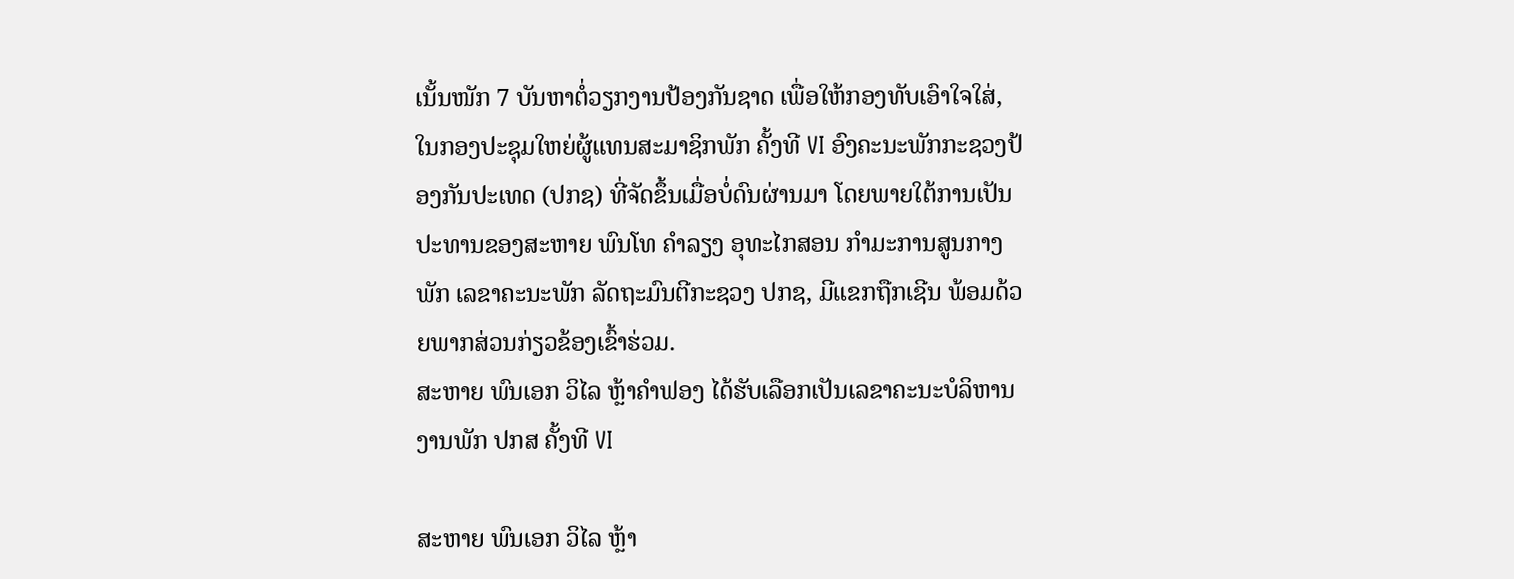ເນັ້ນໜັກ 7 ບັນຫາຕໍ່ວຽກງານປ້ອງກັນຊາດ ເພື່ອໃຫ້ກອງທັບເອົາໃຈໃສ່, ໃນກອງປະຊຸມໃຫຍ່ຜູ້ແທນສະມາຊິກພັກ ຄັ້ງທີ VI ອົງຄະນະພັກກະຊວງປ້ອງກັນປະເທດ (ປກຊ) ທີ່ຈັດຂຶ້ນເມື່ອບໍ່ດົນຜ່ານມາ ໂດຍພາຍໃຕ້ການເປັນປະທານຂອງສະຫາຍ ພົນໂທ ຄໍາລຽງ ອຸທະໄກສອນ ກໍາມະການສູນກາງພັກ ເລຂາຄະນະພັກ ລັດຖະມົນຕີກະຊວງ ປກຊ, ມີແຂກຖືກເຊີນ ພ້ອມດ້ວຍພາກສ່ວນກ່ຽວຂ້ອງເຂົ້າຮ່ວມ.
ສະຫາຍ ພົນເອກ ວິໄລ ຫຼ້າຄໍາຟອງ ໄດ້ຮັບເລືອກເປັນເລຂາຄະນະບໍລິຫານງານພັກ ປກສ ຄັ້ງທີ VI

ສະຫາຍ ພົນເອກ ວິໄລ ຫຼ້າ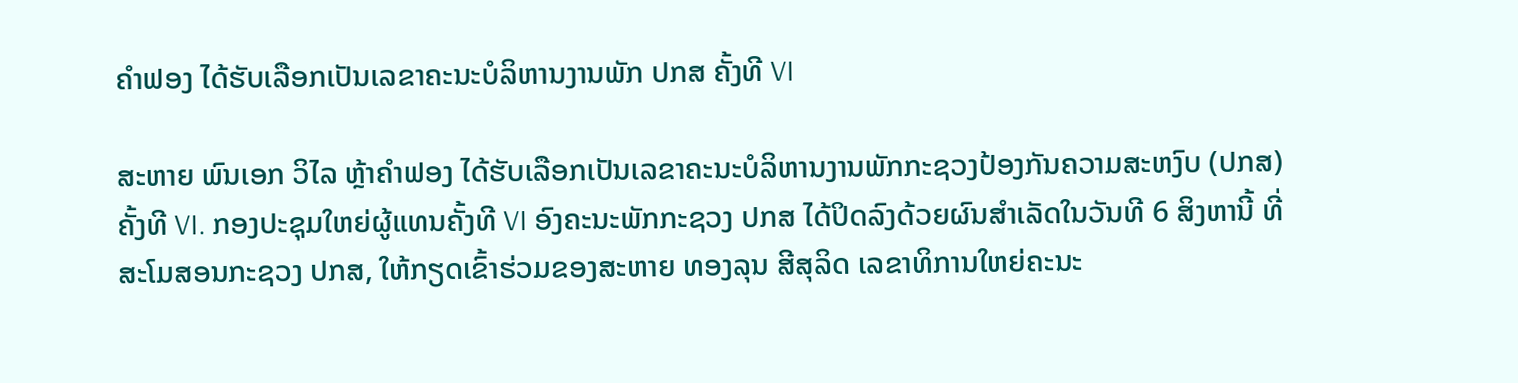ຄໍາຟອງ ໄດ້ຮັບເລືອກເປັນເລຂາຄະນະບໍລິຫານງານພັກ ປກສ ຄັ້ງທີ VI

ສະຫາຍ ພົນເອກ ວິໄລ ຫຼ້າຄໍາຟອງ ໄດ້ຮັບເລືອກເປັນເລຂາຄະນະບໍລິຫານງານພັກກະຊວງປ້ອງກັນຄວາມສະຫງົບ (ປກສ) ຄັ້ງທີ VI. ກອງປະຊຸມໃຫຍ່ຜູ້ແທນຄັ້ງທີ VI ອົງຄະນະພັກກະຊວງ ປກສ ໄດ້ປິດລົງດ້ວຍຜົນສຳເລັດໃນວັນທີ 6 ສິງຫານີ້ ທີ່ສະໂມສອນກະຊວງ ປກສ, ໃຫ້ກຽດເຂົ້າຮ່ວມຂອງສະຫາຍ ທອງລຸນ ສີສຸລິດ ເລຂາທິການໃຫຍ່ຄະນະ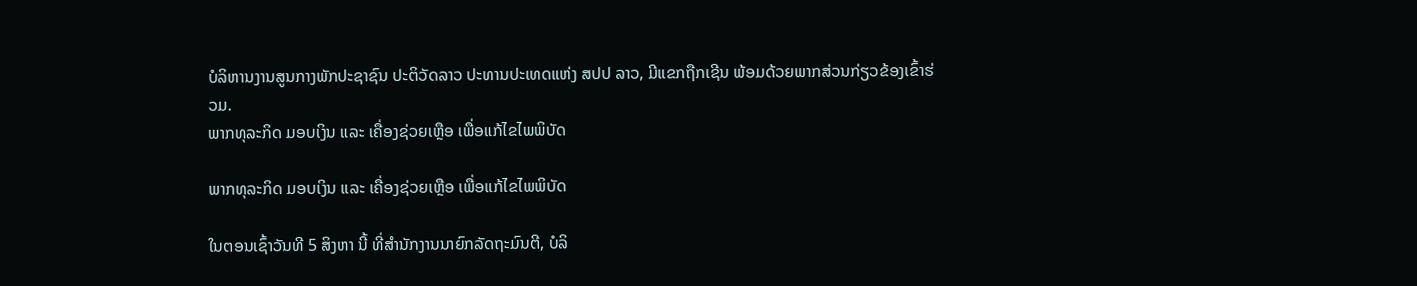ບໍລິຫານງານສູນກາງພັກປະຊາຊົນ ປະຕິວັດລາວ ປະທານປະເທດແຫ່ງ ສປປ ລາວ, ມີແຂກຖືກເຊີນ ພ້ອມດ້ວຍພາກສ່ວນກ່ຽວຂ້ອງເຂົ້າຮ່ວມ.
ພາກທຸລະກິດ ມອບເງິນ ແລະ ເຄື່ອງຊ່ວຍເຫຼືອ ເພື່ອແກ້ໄຂໄພພິບັດ

ພາກທຸລະກິດ ມອບເງິນ ແລະ ເຄື່ອງຊ່ວຍເຫຼືອ ເພື່ອແກ້ໄຂໄພພິບັດ

ໃນຕອນເຊົ້າວັນທີ 5 ສິງຫາ ນີ້ ທີ່ສຳນັກງານນາຍົກລັດຖະມົນຕີ, ບໍລິ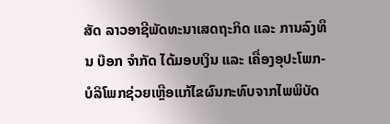ສັດ ລາວອາຊີພັດທະນາເສດຖະກິດ ແລະ ການລົງທຶນ ບ໊ອກ ຈຳກັດ ໄດ້ມອບເງິນ ແລະ ເຄື່ອງອຸປະໂພກ-ບໍລິໂພກຊ່ວຍເຫຼືອແກ້ໄຂຜົນກະທົບຈາກໄພພິບັດ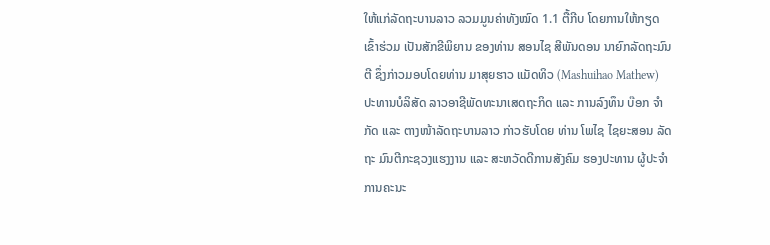ໃຫ້ແກ່ລັດຖະບານລາວ ລວມມູນຄ່າທັງໝົດ 1.1 ຕື້ກີບ ໂດຍການໃຫ້ກຽດເຂົ້າຮ່ວມ ເປັນສັກຂີພິຍານ ຂອງທ່ານ ສອນໄຊ ສີພັນດອນ ນາຍົກລັດຖະມົນຕີ ຊຶ່ງກ່າວມອບໂດຍທ່ານ ມາສຸຍຮາວ ແມັດທິວ (Mashuihao Mathew) ປະທານບໍລິສັດ ລາວອາຊີພັດທະນາເສດຖະກິດ ແລະ ການລົງທຶນ ບ໊ອກ ຈຳກັດ ແລະ ຕາງໜ້າລັດຖະບານລາວ ກ່າວຮັບໂດຍ ທ່ານ ໂພໄຊ ໄຊຍະສອນ ລັດຖະ ມົນຕີກະຊວງແຮງງານ ແລະ ສະຫວັດດີການສັງຄົມ ຮອງປະທານ ຜູ້ປະຈຳການຄະນະ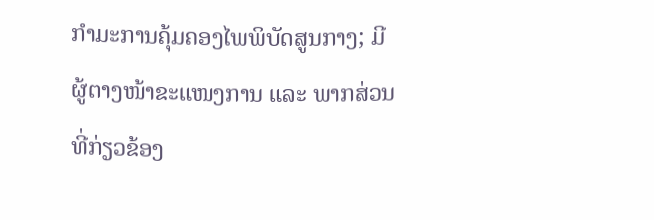ກຳມະການຄຸ້ມຄອງໄພພິບັດສູນກາງ; ມີຜູ້ຕາງໜ້າຂະແໜງການ ແລະ ພາກສ່ວນທີ່ກ່ຽວຂ້ອງ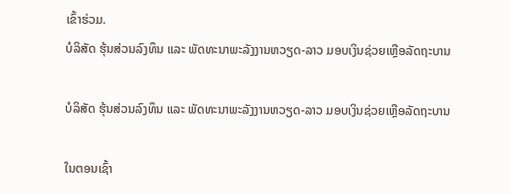ເຂົ້າຮ່ວມ.
ບໍລິສັດ ຮຸ້ນສ່ວນລົງທຶນ ແລະ ພັດທະນາພະລັງງານຫວຽດ-ລາວ ມອບເງິນຊ່ວຍເຫຼືອລັດຖະບານ

ບໍລິສັດ ຮຸ້ນສ່ວນລົງທຶນ ແລະ ພັດທະນາພະລັງງານຫວຽດ-ລາວ ມອບເງິນຊ່ວຍເຫຼືອລັດຖະບານ

ໃນຕອນເຊົ້າ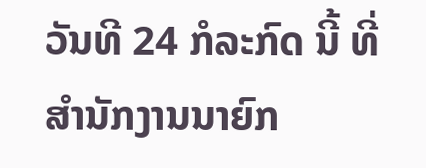ວັນທີ 24 ກໍລະກົດ ນີ້ ທີ່ສໍານັກງານນາຍົກ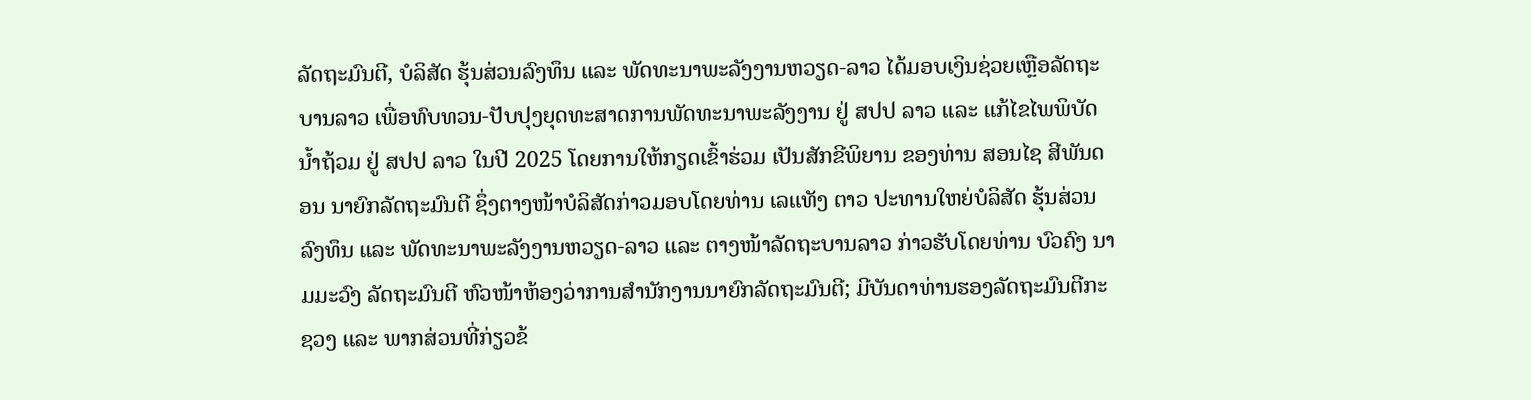ລັດຖະມົນຕີ, ບໍລິສັດ ຮຸ້ນສ່ວນລົງທຶນ ແລະ ພັດທະນາພະລັງງານຫວຽດ-ລາວ ໄດ້ມອບເງິນຊ່ວຍເຫຼືອລັດຖະບານລາວ ເພື່ອທົບທວນ-ປັບປຸງຍຸດທະສາດການພັດທະນາພະລັງງານ ຢູ່ ສປປ ລາວ ແລະ ແກ້ໄຂໄພພິບັດນໍ້າຖ້ວມ ຢູ່ ສປປ ລາວ ໃນປີ 2025 ໂດຍການໃຫ້ກຽດເຂົ້າຮ່ວມ ເປັນສັກຂີພິຍານ ຂອງທ່ານ ສອນໄຊ ສີພັນດອນ ນາຍົກລັດຖະມົນຕີ ຊຶ່ງຕາງໜ້າບໍລິສັດກ່າວມອບໂດຍທ່ານ ເລແທັງ ຕາວ ປະທານໃຫຍ່ບໍລິສັດ ຮຸ້ນສ່ວນລົງທຶນ ແລະ ພັດທະນາພະລັງງານຫວຽດ-ລາວ ແລະ ຕາງໜ້າລັດຖະບານລາວ ກ່າວຮັບໂດຍທ່ານ ບົວຄົງ ນາມມະວົງ ລັດຖະມົນຕີ ຫົວໜ້າຫ້ອງວ່າການສຳນັກງານນາຍົກລັດຖະມົນຕີ; ມີບັນດາທ່ານຮອງລັດຖະມົນຕີກະຊວງ ແລະ ພາກສ່ວນທີ່ກ່ຽວຂ້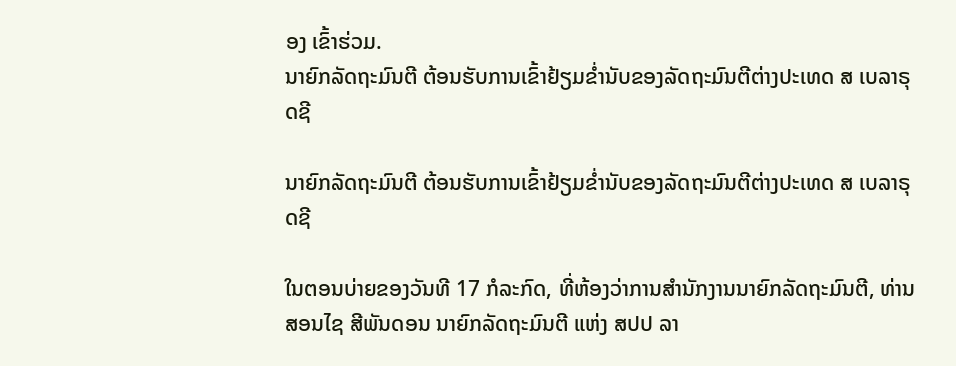ອງ ເຂົ້າຮ່ວມ.
ນາຍົກລັດຖະມົນຕີ ຕ້ອນຮັບການເຂົ້າຢ້ຽມຂໍ່ານັບຂອງລັດຖະມົນຕີຕ່າງປະເທດ ສ ເບລາຣຸດຊີ

ນາຍົກລັດຖະມົນຕີ ຕ້ອນຮັບການເຂົ້າຢ້ຽມຂໍ່ານັບຂອງລັດຖະມົນຕີຕ່າງປະເທດ ສ ເບລາຣຸດຊີ

ໃນຕອນບ່າຍຂອງວັນທີ 17 ກໍລະກົດ, ທີ່ຫ້ອງວ່າການສຳນັກງານນາຍົກລັດຖະມົນຕີ, ທ່ານສອນໄຊ ສີພັນດອນ ນາຍົກລັດຖະມົນຕີ ແຫ່ງ ສປປ ລາ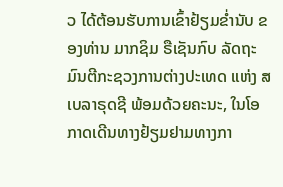ວ ໄດ້ຕ້ອນຮັບການເຂົ້າຢ້ຽມຂໍ່ານັບ ຂອງທ່ານ ມາກຊິມ ຣືເຊັນກົບ ລັດຖະມົນຕີກະຊວງການຕ່າງປະເທດ ແຫ່ງ ສ ເບລາຣຸດຊີ ພ້ອມດ້ວຍຄະນະ, ໃນໂອກາດເດີນທາງຢ້ຽມຢາມທາງກາ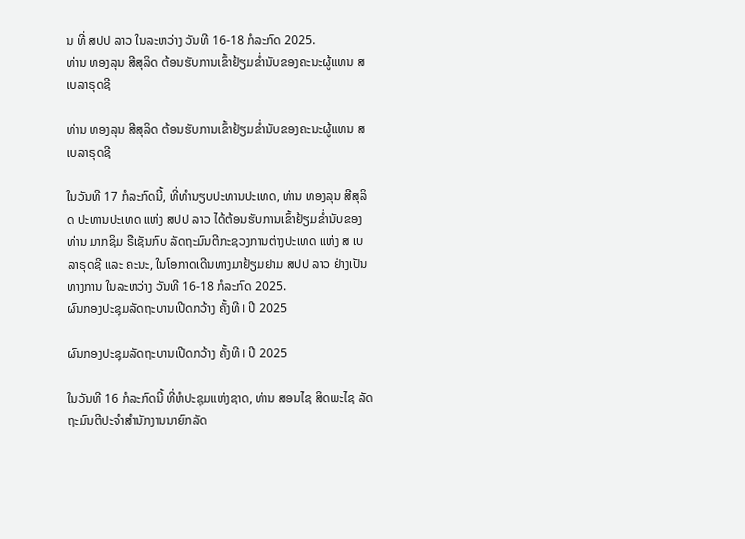ນ ທີ່ ສປປ ລາວ ໃນລະຫວ່າງ ວັນທີ 16-18 ກໍລະກົດ 2025.
ທ່ານ ທອງລຸນ ສີສຸລິດ ຕ້ອນຮັບການເຂົ້າຢ້ຽມຂໍ່ານັບຂອງຄະນະຜູ້ແທນ ສ ເບລາຣຸດຊີ

ທ່ານ ທອງລຸນ ສີສຸລິດ ຕ້ອນຮັບການເຂົ້າຢ້ຽມຂໍ່ານັບຂອງຄະນະຜູ້ແທນ ສ ເບລາຣຸດຊີ

ໃນວັນທີ 17 ກໍລະກົດນີ້, ທີ່ທໍານຽບປະທານປະເທດ, ທ່ານ ທອງລຸນ ສີສຸລິດ ປະທານປະເທດ ແຫ່ງ ສປປ ລາວ ໄດ້ຕ້ອນຮັບການເຂົ້າຢ້ຽມຂໍ່ານັບຂອງ ທ່ານ ມາກຊິມ ຣືເຊັນກົບ ລັດຖະມົນຕີກະຊວງການຕ່າງປະເທດ ແຫ່ງ ສ ເບລາຣຸດຊີ ແລະ ຄະນະ, ໃນໂອກາດເດີນທາງມາຢ້ຽມຢາມ ສປປ ລາວ ຢ່າງເປັນທາງການ ໃນລະຫວ່າງ ວັນທີ 16-18 ກໍລະກົດ 2025.
ຜົນກອງປະຊຸມລັດຖະບານເປີດກວ້າງ ຄັ້ງທີ I ປີ 2025

ຜົນກອງປະຊຸມລັດຖະບານເປີດກວ້າງ ຄັ້ງທີ I ປີ 2025

ໃນວັນທີ 16 ກໍລະກົດນີ້ ທີ່ຫໍປະຊຸມແຫ່ງຊາດ, ທ່ານ ສອນໄຊ ສິດພະໄຊ ລັດຖະມົນຕີປະຈໍາສໍານັກງານນາຍົກລັດ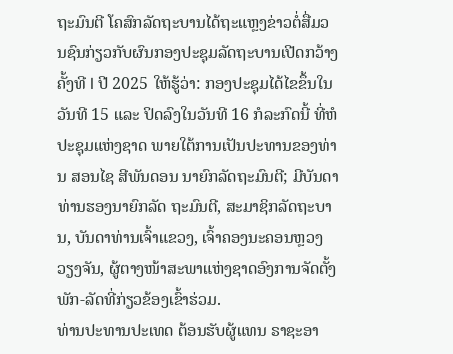ຖະມົນຕີ ໂຄສົກລັດຖະບານໄດ້ຖະແຫຼງຂ່າວຕໍ່ສື່ມວນຊົນກ່ຽວກັບຜົນກອງປະຊຸມລັດຖະບານເປີດກວ້າງຄັ້ງທີ I ປີ 2025 ໃຫ້ຮູ້ວ່າ: ກອງປະຊຸມໄດ້ໄຂຂຶ້ນໃນວັນທີ 15 ແລະ ປິດລົງໃນວັນທີ 16 ກໍລະກົດນີ້ ທີ່ຫໍປະຊຸມແຫ່ງຊາດ ພາຍໃຕ້ການເປັນປະທານຂອງທ່ານ ສອນໄຊ ສີພັນດອນ ນາຍົກລັດຖະມົນຕີ; ມີບັນດາທ່ານຮອງນາຍົກລັດ ຖະມົນຕີ, ສະມາຊິກລັດຖະບານ, ບັນດາທ່ານເຈົ້າແຂວງ, ເຈົ້າຄອງນະຄອນຫຼວງວຽງຈັນ, ຜູ້ຕາງໜ້າສະພາແຫ່ງຊາດອົງການຈັດຕັ້ງພັກ-ລັດທີ່ກ່ຽວຂ້ອງເຂົ້າຮ່ວມ.
ທ່ານປະທານປະເທດ ຕ້ອນຮັບຜູ້ແທນ ຣາຊະອາ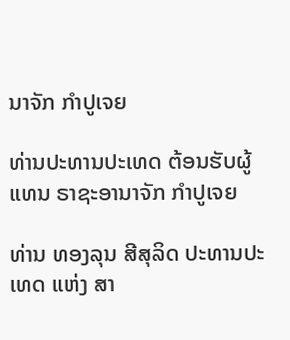ນາຈັກ ກໍາປູເຈຍ

ທ່ານປະທານປະເທດ ຕ້ອນຮັບຜູ້ແທນ ຣາຊະອານາຈັກ ກໍາປູເຈຍ

ທ່ານ ທອງລຸນ ສີສຸລິດ ປະທານປະເທດ ແຫ່ງ ສາ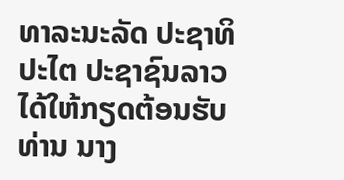ທາລະນະລັດ ປະຊາທິປະໄຕ ປະຊາຊົນລາວ ໄດ້ໃຫ້ກຽດຕ້ອນຮັບ ທ່ານ ນາງ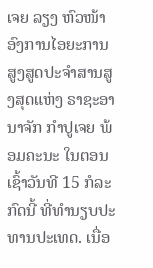ເຈຍ ລຽງ ຫົວໜ້າອົງການໄອຍະການສູງສູດປະຈໍາສານສູງສຸດແຫ່ງ ຣາຊະອານາຈັກ ກໍາປູເຈຍ ພ້ອມຄະນະ ໃນຕອນເຊົ້າວັນທີ 15 ກໍລະກົດນີ້ ທີ່ທໍານຽບປະທານປະເທດ. ເນື່ອ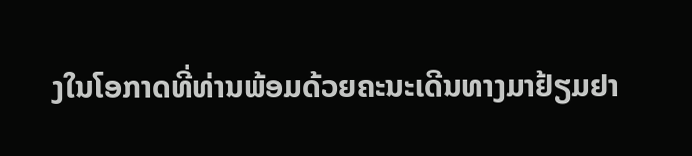ງໃນໂອກາດທີ່ທ່ານພ້ອມດ້ວຍຄະນະເດີນທາງມາຢ້ຽມຢາ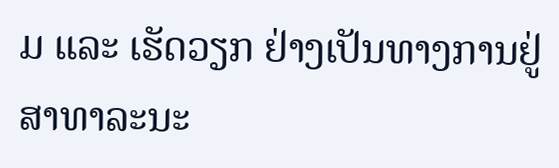ມ ແລະ ເຮັດວຽກ ຢ່າງເປັນທາງການຢູ່ ສາທາລະນະ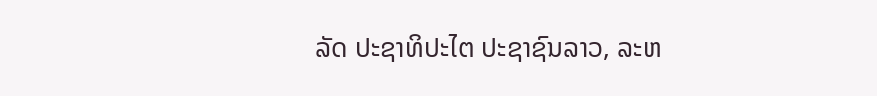ລັດ ປະຊາທິປະໄຕ ປະຊາຊົນລາວ, ລະຫ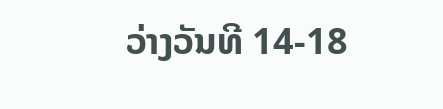ວ່າງວັນທີ 14-18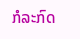ກໍລະກົດ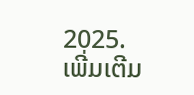2025.
ເພີ່ມເຕີມ